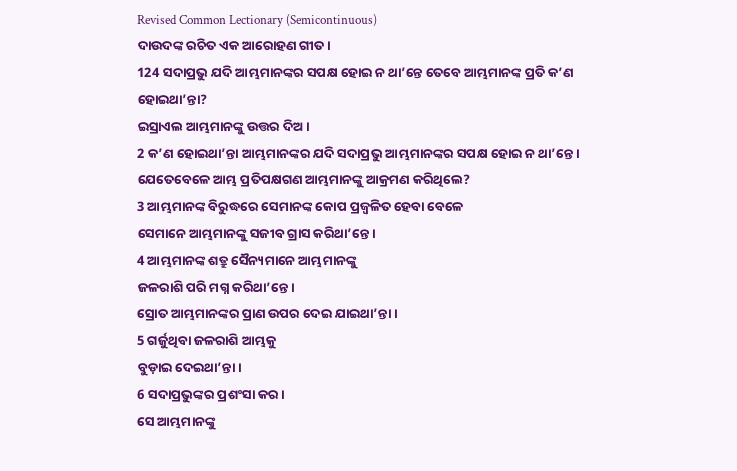Revised Common Lectionary (Semicontinuous)
ଦାଉଦଙ୍କ ରଚିତ ଏକ ଆରୋହଣ ଗୀତ।
124 ସଦାପ୍ରଭୁ ଯଦି ଆମ୍ଭମାନଙ୍କର ସପକ୍ଷ ହୋଇ ନ ଥା’ନ୍ତେ ତେବେ ଆମ୍ଭମାନଙ୍କ ପ୍ରତି କ’ଣ ହୋଇଥା’ନ୍ତା?
ଇସ୍ରାଏଲ ଆମ୍ଭମାନଙ୍କୁ ଉତ୍ତର ଦିଅ।
2 କ’ଣ ହୋଇଥା’ନ୍ତା ଆମ୍ଭମାନଙ୍କର ଯଦି ସଦାପ୍ରଭୁ ଆମ୍ଭମାନଙ୍କର ସପକ୍ଷ ହୋଇ ନ ଥା’ନ୍ତେ।
ଯେତେବେଳେ ଆମ୍ଭ ପ୍ରତିପକ୍ଷଗଣ ଆମ୍ଭମାନଙ୍କୁ ଆକ୍ରମଣ କରିଥିଲେ?
3 ଆମ୍ଭମାନଙ୍କ ବିରୁଦ୍ଧରେ ସେମାନଙ୍କ କୋପ ପ୍ରଜ୍ୱଳିତ ହେବା ବେଳେ
ସେମାନେ ଆମ୍ଭମାନଙ୍କୁ ସଜୀବ ଗ୍ରାସ କରିଥା’ନ୍ତେ।
4 ଆମ୍ଭମାନଙ୍କ ଶତ୍ରୁ ସୈନ୍ୟମାନେ ଆମ୍ଭମାନଙ୍କୁ
ଜଳରାଶି ପରି ମଗ୍ନ କରିଥା’ନ୍ତେ।
ସ୍ରୋତ ଆମ୍ଭମାନଙ୍କର ପ୍ରାଣ ଉପର ଦେଇ ଯାଇଥା’ନ୍ତା।
5 ଗର୍ଜୁଥିବା ଜଳରାଶି ଆମ୍ଭକୁ
ବୁଡ଼ାଇ ଦେଇଥା’ନ୍ତା।
6 ସଦାପ୍ରଭୁଙ୍କର ପ୍ରଶଂସା କର।
ସେ ଆମ୍ଭମାନଙ୍କୁ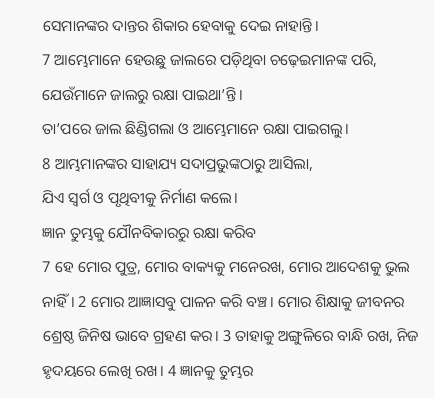ସେମାନଙ୍କର ଦାନ୍ତର ଶିକାର ହେବାକୁ ଦେଇ ନାହାନ୍ତି।
7 ଆମ୍ଭେମାନେ ହେଉଛୁ ଜାଲରେ ପଡ଼ିଥିବା ଚଢ଼େଇମାନଙ୍କ ପରି, ଯେଉଁମାନେ ଜାଲରୁ ରକ୍ଷା ପାଇଥା’ନ୍ତି।
ତା’ପରେ ଜାଲ ଛିଣ୍ଡିଗଲା ଓ ଆମ୍ଭେମାନେ ରକ୍ଷା ପାଇଗଲୁ।
8 ଆମ୍ଭମାନଙ୍କର ସାହାଯ୍ୟ ସଦାପ୍ରଭୁଙ୍କଠାରୁ ଆସିଲା,
ଯିଏ ସ୍ୱର୍ଗ ଓ ପୃଥିବୀକୁ ନିର୍ମାଣ କଲେ।
ଜ୍ଞାନ ତୁମ୍ଭକୁ ଯୌନବିକାରରୁ ରକ୍ଷା କରିବ
7 ହେ ମୋର ପୁତ୍ର, ମୋର ବାକ୍ୟକୁ ମନେରଖ, ମୋର ଆଦେଶକୁ ଭୁଲ ନାହିଁ। 2 ମୋର ଆଜ୍ଞାସବୁ ପାଳନ କରି ବଞ୍ଚ। ମୋର ଶିକ୍ଷାକୁ ଜୀବନର ଶ୍ରେଷ୍ଠ ଜିନିଷ ଭାବେ ଗ୍ରହଣ କର। 3 ତାହାକୁ ଅଙ୍ଗୁଳିରେ ବାନ୍ଧି ରଖ, ନିଜ ହୃଦୟରେ ଲେଖି ରଖ। 4 ଜ୍ଞାନକୁ ତୁମ୍ଭର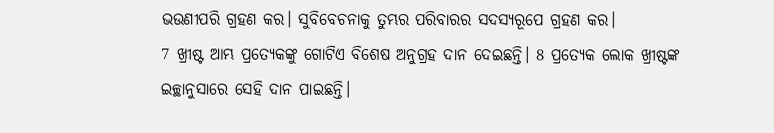ଭଉଣୀପରି ଗ୍ରହଣ କର। ସୁବିବେଚନାକୁ ତୁମ୍ଭର ପରିବାରର ସଦସ୍ୟରୂପେ ଗ୍ରହଣ କର।
7 ଖ୍ରୀଷ୍ଟ ଆମ୍ଭ ପ୍ରତ୍ୟେକଙ୍କୁ ଗୋଟିଏ ବିଶେଷ ଅନୁଗ୍ରହ ଦାନ ଦେଇଛନ୍ତି। 8 ପ୍ରତ୍ୟେକ ଲୋକ ଖ୍ରୀଷ୍ଟଙ୍କ ଇଚ୍ଛାନୁସାରେ ସେହି ଦାନ ପାଇଛନ୍ତି।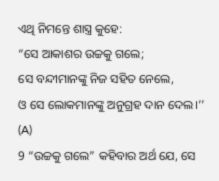ଏଥି ନିମନ୍ତେ ଶାସ୍ତ୍ର କୁହେ:
“ସେ ଆକାଶର ଉଚ୍ଚକୁ ଗଲେ;
ସେ ବନ୍ଦୀମାନଙ୍କୁ ନିଜ ସହିତ ନେଲେ,
ଓ ସେ ଲୋକମାନଙ୍କୁ ଅନୁଗ୍ରହ ଦାନ ଦେଲ।’’ (A)
9 “ଉଚ୍ଚକୁ ଗଲେ” କହିବାର ଅର୍ଥ ଯେ, ସେ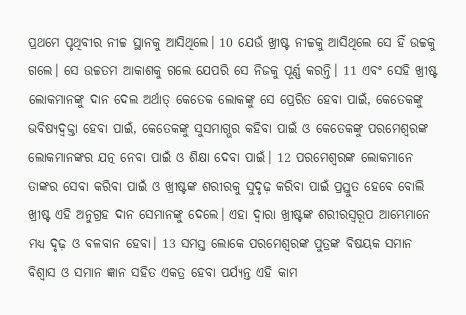ପ୍ରଥମେ ପୃଥିବୀର ନୀଚ୍ଚ ସ୍ଥାନକୁ ଆସିଥିଲେ। 10 ଯେଉଁ ଖ୍ରୀଷ୍ଟ ନୀଚ୍ଚକୁ ଆସିଥିଲେ ସେ ହିଁ ଉଚ୍ଚକୁ ଗଲେ। ସେ ଉଚ୍ଚତମ ଆକାଶକୁ ଗଲେ ଯେପରି ସେ ନିଜକୁ ପୂର୍ଣ୍ଣ କରନ୍ତି। 11 ଏବଂ ସେହି ଖ୍ରୀଷ୍ଟ ଲୋକମାନଙ୍କୁ ଦାନ ଦେଲ ଅର୍ଥାତ୍ କେତେକ ଲୋକଙ୍କୁ ସେ ପ୍ରେରିତ ହେବା ପାଇଁ, କେତେକଙ୍କୁ ଭବିଷ୍ୟଦ୍ବକ୍ତା ହେବା ପାଇଁ, କେତେକଙ୍କୁ ସୁସମାଗ୍ଭର କହିବା ପାଇଁ ଓ କେତେକଙ୍କୁ ପରମେଶ୍ୱରଙ୍କ ଲୋକମାନଙ୍କର ଯତ୍ନ ନେବା ପାଇଁ ଓ ଶିକ୍ଷା ଦେବା ପାଇଁ। 12 ପରମେଶ୍ୱରଙ୍କ ଲୋକମାନେ ତାଙ୍କର ସେବା କରିବା ପାଇଁ ଓ ଖ୍ରୀଷ୍ଟଙ୍କ ଶରୀରକୁ ସୁଦୃଢ଼ କରିବା ପାଇଁ ପ୍ରସ୍ତୁତ ହେବେ ବୋଲି ଖ୍ରୀଷ୍ଟ ଏହି ଅନୁଗ୍ରହ ଦାନ ସେମାନଙ୍କୁ ଦେଲେ। ଏହା ଦ୍ୱାରା ଖ୍ରୀଷ୍ଟଙ୍କ ଶରୀରସ୍ୱରୂପ ଆମ୍ଭେମାନେ ମଧ୍ୟ ଦୃଢ଼ ଓ ବଳବାନ ହେବା। 13 ସମସ୍ତ ଲୋକେ ପରମେଶ୍ୱରଙ୍କ ପୁତ୍ରଙ୍କ ବିଷୟକ ସମାନ ବିଶ୍ୱାସ ଓ ସମାନ ଜ୍ଞାନ ସହିତ ଏକତ୍ର ହେବା ପର୍ଯ୍ୟନ୍ତ ଏହି କାମ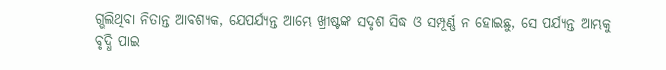ଗ୍ଭଲିଥିବା ନିତାନ୍ତ ଆବଶ୍ୟକ, ଯେପର୍ଯ୍ୟନ୍ତ ଆମ୍ଭେ ଖ୍ରୀଷ୍ଟଙ୍କ ସଦୃଶ ସିଦ୍ଧ ଓ ସମ୍ପୂର୍ଣ୍ଣ ନ ହୋଇଛୁ, ସେ ପର୍ଯ୍ୟନ୍ତ ଆମ୍ଭକୁ ବୃଦ୍ଧି ପାଇ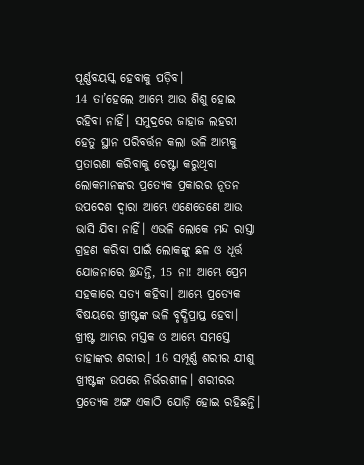ପୂର୍ଣ୍ଣବୟସ୍କ ହେବାକୁ ପଡ଼ିବ।
14 ତା’ହେଲେ ଆମ୍ଭେ ଆଉ ଶିଶୁ ହୋଇ ରହିବା ନାହିଁ। ସମୁଦ୍ରରେ ଜାହାଜ ଲହରୀ ହେତୁ ସ୍ଥାନ ପରିବର୍ତ୍ତନ କଲା ଭଳି ଆମ୍ଭକୁ ପ୍ରତାରଣା କରିବାକୁ ଚେଷ୍ଟା କରୁଥିବା ଲୋକମାନଙ୍କର ପ୍ରତ୍ୟେକ ପ୍ରକାରର ନୂତନ ଉପଦେଶ ଦ୍ୱାରା ଆମ୍ଭେ ଏଣେତେଣେ ଆଉ ଭାସି ଯିବା ନାହିଁ। ଏଭଳି ଲୋକେ ମନ୍ଦ ରାସ୍ତା ଗ୍ରହଣ କରିବା ପାଇଁ ଲୋକଙ୍କୁ ଛଳ ଓ ଧୂର୍ତ୍ତ ଯୋଜନାରେ ଚ୍ଛନ୍ଦନ୍ତି, 15 ନା! ଆମ୍ଭେ ପ୍ରେମ ସହକାରେ ସତ୍ୟ କହିବା। ଆମ୍ଭେ ପ୍ରତ୍ୟେକ ବିଷୟରେ ଖ୍ରୀଷ୍ଟଙ୍କ ଭଳି ବୃଦ୍ଧିପ୍ରାପ୍ତ ହେବା। ଖ୍ରୀଷ୍ଟ ଆମ୍ଭର ମସ୍ତକ ଓ ଆମ୍ଭେ ସମସ୍ତେ ତାହାଙ୍କର ଶରୀର। 16 ସମ୍ପୂର୍ଣ୍ଣ ଶରୀର ଯୀଶୁ ଖ୍ରୀଷ୍ଟଙ୍କ ଉପରେ ନିର୍ଭରଶୀଳ। ଶରୀରର ପ୍ରତ୍ୟେକ ଅଙ୍ଗ ଏକାଠି ଯୋଡ଼ି ହୋଇ ରହିଛନ୍ତି।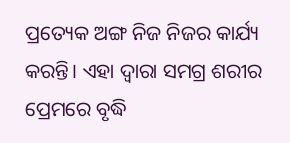ପ୍ରତ୍ୟେକ ଅଙ୍ଗ ନିଜ ନିଜର କାର୍ଯ୍ୟ କରନ୍ତି। ଏହା ଦ୍ୱାରା ସମଗ୍ର ଶରୀର ପ୍ରେମରେ ବୃଦ୍ଧି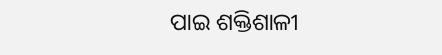ପାଇ ଶକ୍ତିଶାଳୀ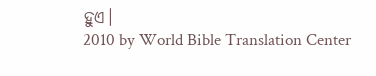ହୁଏ।
2010 by World Bible Translation Center